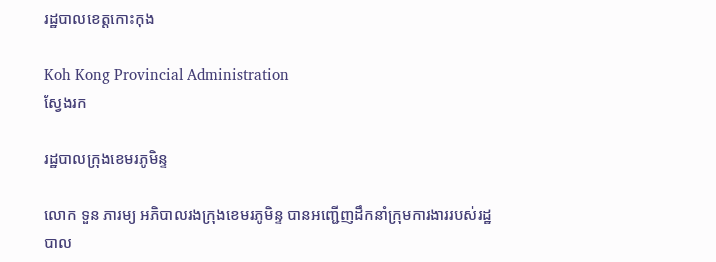រដ្ឋបាលខេត្តកោះកុង

Koh Kong Provincial Administration
ស្វែងរក

រដ្ឋបាលក្រុងខេមរភូមិន្ទ

លោក ទួន ភារម្យ អភិបាលរងក្រុងខេមរភូមិន្ទ បានអញ្ជើញដឹកនាំក្រុមការងាររបស់រដ្ឋបាល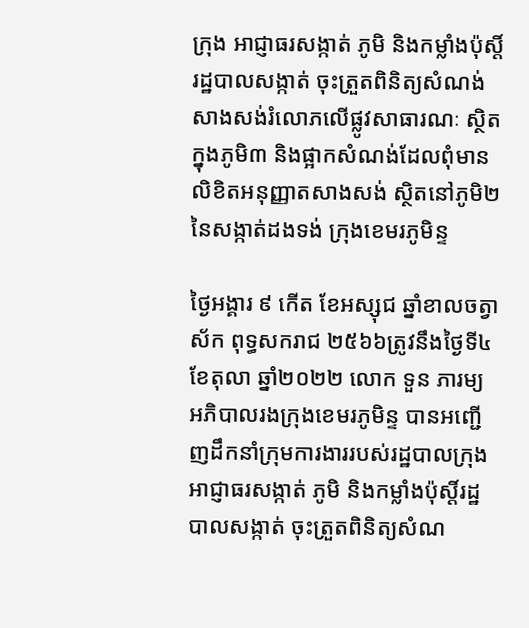ក្រុង អាជ្ញាធរសង្កាត់ ភូមិ និងកម្លាំងប៉ុស្តិ៍រដ្ឋបាលសង្កាត់ ចុះត្រួតពិនិត្យសំណង់សាងសង់រំលោភលើផ្លូវសាធារណៈ ស្ថិតក្នុងភូមិ៣ និងផ្អាកសំណង់ដែលពុំមានលិខិតអនុញ្ញាតសាងសង់ ស្ថិតនៅភូមិ២ នៃសង្កាត់ដងទង់ ក្រុងខេមរភូមិន្ទ

ថ្ងៃអង្គារ ៩ កើត ខែអស្សុជ ឆ្នាំខាលចត្វាស័ក ពុទ្ធសករាជ ២៥៦៦ត្រូវនឹងថ្ងៃទី៤ ខែតុលា ឆ្នាំ២០២២ លោក ទួន ភារម្យ អភិបាលរងក្រុងខេមរភូមិន្ទ បានអញ្ជើញដឹកនាំក្រុមការងាររបស់រដ្ឋបាលក្រុង អាជ្ញាធរសង្កាត់ ភូមិ និងកម្លាំងប៉ុស្តិ៍រដ្ឋបាលសង្កាត់ ចុះត្រួតពិនិត្យសំណ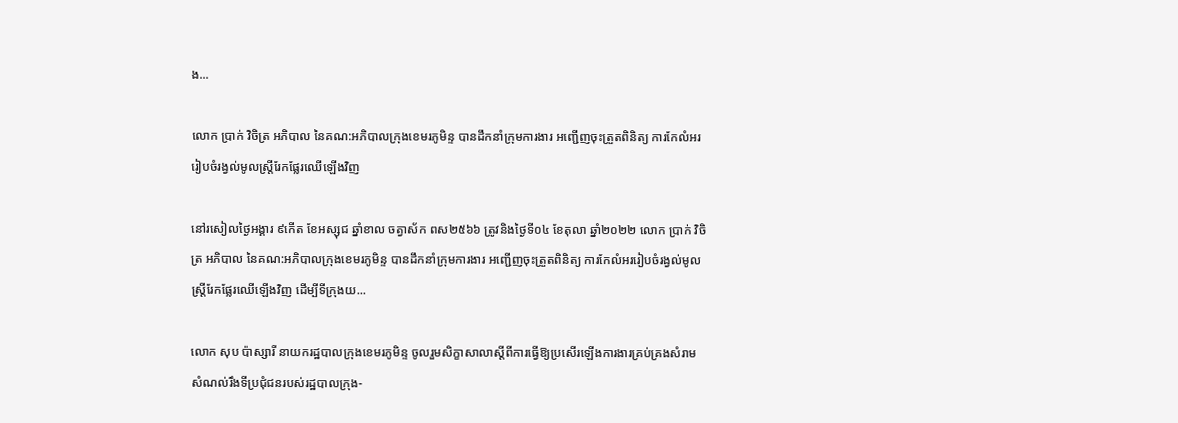ង...

លោក ប្រាក់ វិចិត្រ អភិបាល នៃគណ:អភិបាលក្រុងខេមរភូមិន្ទ បានដឹកនាំក្រុមការងារ អញ្ជើញចុះត្រួតពិនិត្យ ការកែលំអររៀបចំរង្វល់មូលស្រ្តីរែកផ្លែរឈើឡើងវិញ

នៅរសៀលថ្ងៃអង្គារ ៩កើត ខែអស្សុជ ឆ្នាំខាល ចត្វាស័ក ពស២៥៦៦ ត្រូវនិងថ្ងៃទី០៤ ខែតុលា ឆ្នាំ២០២២ លោក ប្រាក់ វិចិត្រ អភិបាល នៃគណ:អភិបាលក្រុងខេមរភូមិន្ទ បានដឹកនាំក្រុមការងារ អញ្ជើញចុះត្រួតពិនិត្យ ការកែលំអររៀបចំរង្វល់មូលស្រ្តីរែកផ្លែរឈើឡើងវិញ ដើម្បីទីក្រុងយ...

លោក សុប ប៉ាស្សារី នាយករដ្ឋបាលក្រុងខេមរភូមិន្ទ ចូលរួមសិក្ខាសាលាស្តីពីការធ្វើឱ្យប្រសើរឡើងការងារគ្រប់គ្រងសំរាម សំណល់រឹងទីប្រជុំជនរបស់រដ្ឋបាលក្រុង-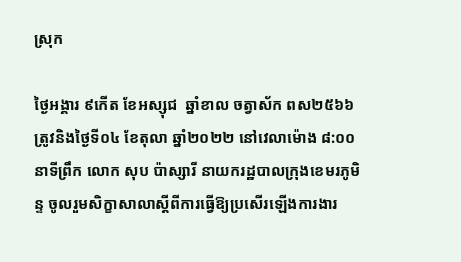ស្រុក

ថ្ងៃអង្គារ ៩កើត ខែអស្សុជ  ឆ្នាំខាល ចត្វាស័ក ពស២៥៦៦ ត្រូវនិងថ្ងៃទី០៤ ខែតុលា ឆ្នាំ២០២២ នៅវេលាម៉ោង ៨:០០នាទីព្រឹក លោក សុប ប៉ាស្សារី នាយករដ្ឋបាលក្រុងខេមរភូមិន្ទ ចូលរួមសិក្ខាសាលាស្តីពីការធ្វើឱ្យប្រសើរឡើងការងារ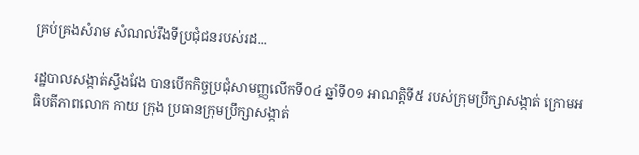គ្រប់គ្រងសំរាម សំណល់រឹងទីប្រជុំជនរបស់រដ...

រដ្ឋបាលសង្កាត់ស្ទឹងវែង បានបើកកិច្ចប្រជុំសាមញ្ញលើកទី០៤ ឆ្នាំទី០១ អាណត្តិទី៥ របស់ក្រុមប្រឹក្សាសង្កាត់ ក្រោមអធិបតីភាពលោក កាយ ក្រុង ប្រធានក្រុមប្រឹក្សាសង្កាត់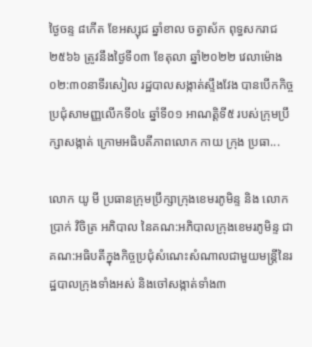ថ្ងៃចន្ទ ៨កើត ខែអស្សុជ ឆ្នាំខាល ចត្វាស័ក ពុទ្ធសករាជ ២៥៦៦ ត្រូវនឹងថ្ងៃទី០៣ ខែតុលា ឆ្នាំ២០២២ វេលាម៉ោង ០២:៣០នាទីរសៀល រដ្ឋបាលសង្កាត់ស្ទឹងវែង បានបើកកិច្ចប្រជុំសាមញ្ញលើកទី០៤ ឆ្នាំទី០១ អាណត្តិទី៥ របស់ក្រុមប្រឹក្សាសង្កាត់ ក្រោមអធិបតីភាពលោក កាយ ក្រុង ប្រធា...

លោក យូ មី ប្រធានក្រុមប្រឹក្សាក្រុងខេមរភូមិន្ទ និង លោក ប្រាក់ វិចិត្រ អភិបាល នៃគណ:អភិបាលក្រុងខេមរភូមិន្ទ ជាគណ:អធិបតីក្នុងកិច្ចប្រជុំសំណេះសំណាលជាមួយមន្ត្រីនៃរដ្ឋបាលក្រុងទាំងអស់ និងចៅសង្កាត់ទាំង៣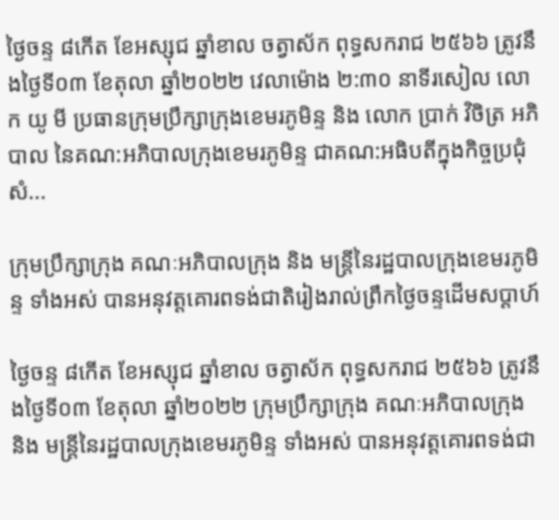ថ្ងៃចន្ទ ៨កើត ខែអស្សុជ ឆ្នាំខាល ចត្វាស័ក ពុទ្ធសករាជ ២៥៦៦ ត្រូវនឹងថ្ងៃទី០៣ ខែតុលា ឆ្នាំ២០២២ វេលាម៉ោង ២:៣០ នាទីរសៀល លោក យូ មី ប្រធានក្រុមប្រឹក្សាក្រុងខេមរភូមិន្ទ និង លោក ប្រាក់ វិចិត្រ អភិបាល នៃគណ:អភិបាលក្រុងខេមរភូមិន្ទ ជាគណ:អធិបតីក្នុងកិច្ចប្រជុំសំ...

ក្រុមប្រឹក្សាក្រុង គណៈអភិបាលក្រុង និង មន្ត្រីនៃរដ្ឋបាលក្រុងខេមរភូមិន្ទ ទាំងអស់ បានអនុវត្តគោរពទង់ជាតិរៀងរាល់ព្រឹកថ្ងៃចន្ទដើមសប្តាហ៍

ថ្ងៃចន្ទ ៨កើត ខែអស្សុជ ឆ្នាំខាល ចត្វាស័ក ពុទ្ធសករាជ ២៥៦៦ ត្រូវនឹងថ្ងៃទី០៣ ខែតុលា ឆ្នាំ២០២២ ក្រុមប្រឹក្សាក្រុង គណៈអភិបាលក្រុង និង មន្ត្រីនៃរដ្ឋបាលក្រុងខេមរភូមិន្ទ ទាំងអស់ បានអនុវត្តគោរពទង់ជា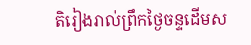តិរៀងរាល់ព្រឹកថ្ងៃចន្ទដើមស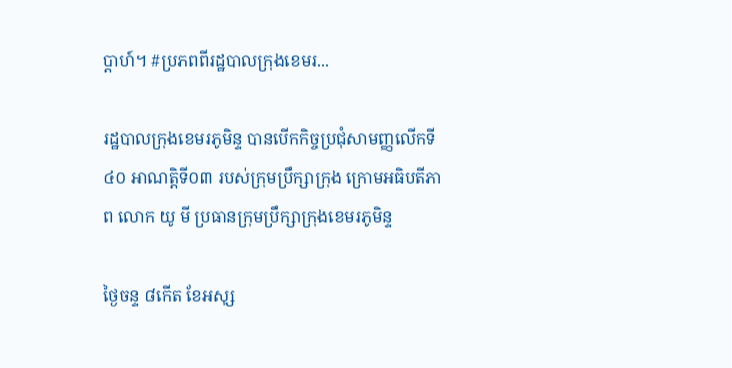ប្តាហ៍។ #ប្រភពពីរដ្ឋបាលក្រុងខេមរ...

រដ្ឋបាលក្រុងខេមរភូមិន្ទ បានបើកកិច្ចប្រជុំសាមញ្ញលើកទី៤០ អាណត្តិទី០៣ របស់ក្រុមប្រឹក្សាក្រុង ក្រោមអធិបតីភាព លោក យូ មី ប្រធានក្រុមប្រឹក្សាក្រុងខេមរភូមិន្ទ

ថ្ងៃចន្ទ ៨កើត ខែអសុ្ស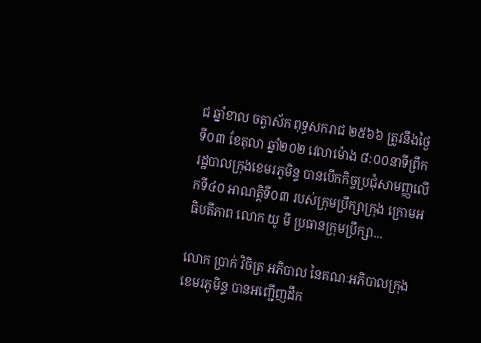ជ ឆ្នាំខាល ចត្វាស័ក ពុទ្ធសករាជ ២៥៦៦ ត្រូវនឹងថ្ងៃទី០៣ ខែតុលា ឆ្នាំ២០២ វេលាម៉ោង ៨:០០នាទីព្រឹក រដ្ឋបាលក្រុងខេមរភូមិន្ទ បានបើកកិច្ចប្រជុំសាមញ្ញលើកទី៤០ អាណត្តិទី០៣ របស់ក្រុមប្រឹក្សាក្រុង ក្រោមអធិបតីភាព លោក យូ មី ប្រធានក្រុមប្រឹក្សា...

លោក ប្រាក់ វិចិត្រ អភិបាល នៃគណៈអភិបាលក្រុងខេមរភូមិន្ទ បានអញ្ជើញដឹក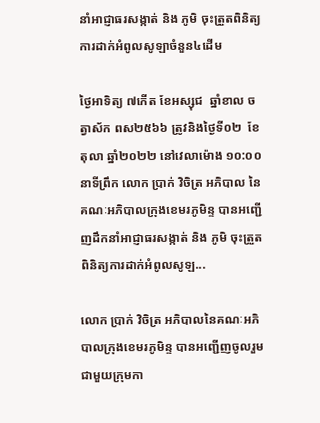នាំអាជ្ញាធរសង្កាត់ និង ភូមិ ចុះត្រួតពិនិត្យការដាក់អំពូលសូឡាចំនួន៤ដើម

ថ្ងៃអាទិត្យ ៧កើត ខែអស្សុជ  ឆ្នាំខាល ចត្វាស័ក ពស២៥៦៦ ត្រូវនិងថ្ងៃទី០២  ខែតុលា ឆ្នាំ២០២២ នៅវេលាម៉ោង ១០:០០នាទីព្រឹក លោក ប្រាក់ វិចិត្រ អភិបាល នៃគណៈអភិបាលក្រុងខេមរភូមិន្ទ បានអញ្ជើញដឹកនាំអាជ្ញាធរសង្កាត់ និង ភូមិ ចុះត្រួតពិនិត្យការដាក់អំពូលសូឡ...

លោក ប្រាក់ វិចិត្រ អភិបាលនៃគណៈអភិបាលក្រុងខេមរភូមិន្ទ បានអញ្ជើញចូលរួមជាមួយក្រុមកា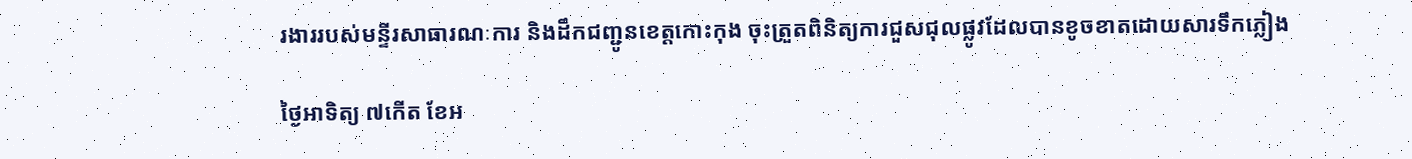រងាររបស់មន្ទីរសាធារណៈការ និងដឹកជញ្ជូនខេត្តកោះកុង ចុះត្រួតពិនិត្យការជួសជុលផ្លូវដែលបានខូចខាតដោយសារទឹកភ្លៀង

ថ្ងៃអាទិត្យ ៧កើត ខែអ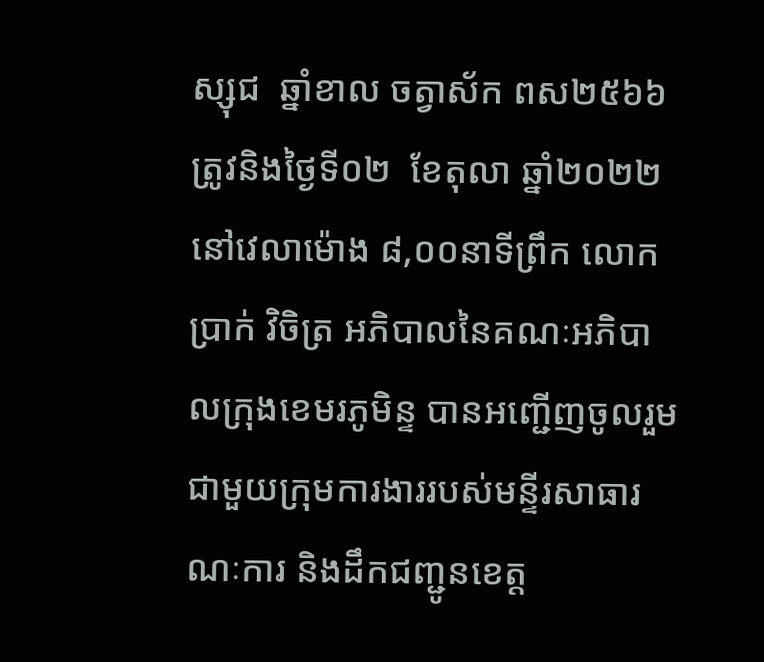ស្សុជ  ឆ្នាំខាល ចត្វាស័ក ពស២៥៦៦ ត្រូវនិងថ្ងៃទី០២  ខែតុលា ឆ្នាំ២០២២ នៅវេលាម៉ោង ៨,០០នាទីព្រឹក លោក ប្រាក់ វិចិត្រ អភិបាលនៃគណៈអភិបាលក្រុងខេមរភូមិន្ទ បានអញ្ជើញចូលរួមជាមួយក្រុមការងាររបស់មន្ទីរសាធារណៈការ និងដឹកជញ្ជូនខេត្ត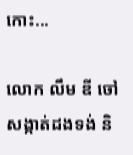កោះ...

លោក លឹម ឌី ចៅសង្កាត់ដងទង់ និ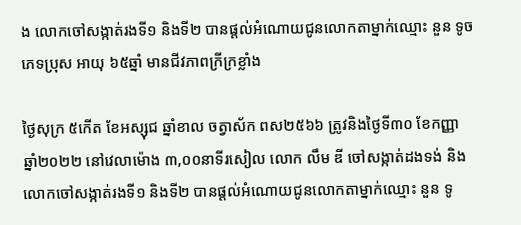ង លោកចៅសង្កាត់រងទី១ និងទី២ បានផ្ដល់អំណោយជូនលោកតាម្នាក់ឈ្មោះ នួន ទូច ភេទប្រុស អាយុ ៦៥ឆ្នាំ មានជីវភាពក្រីក្រខ្លាំង

ថ្ងៃសុក្រ ៥កើត ខែអស្សុជ ឆ្នាំខាល ចត្វាស័ក ពស២៥៦៦ ត្រូវនិងថ្ងៃទី៣០ ខែកញ្ញា ឆ្នាំ២០២២ នៅវេលាម៉ោង ៣,០០នាទីរសៀល លោក លឹម ឌី ចៅសង្កាត់ដងទង់ និង លោកចៅសង្កាត់រងទី១ និងទី២ បានផ្ដល់អំណោយជូនលោកតាម្នាក់ឈ្មោះ នួន ទូ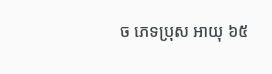ច ភេទប្រុស អាយុ ៦៥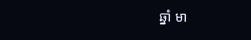ឆ្នាំ មា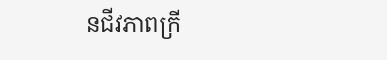នជីវភាពក្រី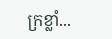ក្រខ្លាំ...